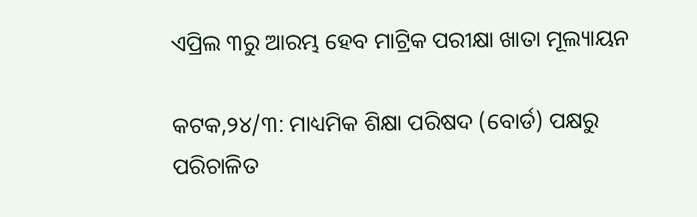ଏପ୍ରିଲ ୩ରୁ ଆରମ୍ଭ ହେବ ମାଟ୍ରିକ ପରୀକ୍ଷା ଖାତା ମୂଲ୍ୟାୟନ

କଟକ,୨୪/୩: ମାଧ୍ୟମିକ ଶିକ୍ଷା ପରିଷଦ (ବୋର୍ଡ) ପକ୍ଷରୁ ପରିଚାଳିତ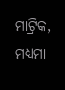ମାଟ୍ରିକ, ମଧ୍ୟମା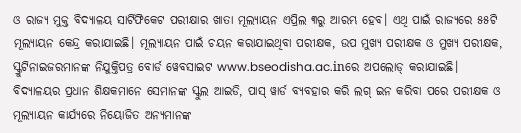ଓ ରାଜ୍ୟ ମୁକ୍ତ ବିଦ୍ୟାଳୟ ସାର୍ଟିଫିକେଟ ପରୀକ୍ଷାର ଖାତା ମୂଲ୍ୟାୟନ ଏପ୍ରିଲ ୩ରୁ ଆରମ୍ଭ ହେବ। ଏଥି ପାଇଁ ରାଜ୍ୟରେ ୫୫ଟି ମୂଲ୍ୟାୟନ କେନ୍ଦ୍ର କରାଯାଇଛି। ମୂଲ୍ୟାୟ‌ନ ପାଇଁ ଚୟନ କରାଯାଇଥିବା ପରୀକ୍ଷକ, ଉପ ମୁଖ୍ୟ ପରୀକ୍ଷକ ଓ ମୁଖ୍ୟ ପରୀକ୍ଷକ, ସ୍କ୍ରୁଟିନାଇଜରମାନଙ୍କ ନିଯୁକ୍ତିପତ୍ର ବୋର୍ଡ ୱେବସାଇଟ www.bseodisha.ac.inରେ ଅପଲୋଡ୍ କରାଯାଇଛି।
ବିଦ୍ୟାଳୟର ପ୍ରଧାନ ଶିକ୍ଷକମାନେ ସେମାନଙ୍କ ସ୍କୁଲ ଆଇଡି, ପାସ୍ ୱାର୍ଡ ବ୍ୟବହାର କରି ଲଗ୍ ଇନ କରିବା ପରେ ପରୀକ୍ଷକ ଓ ମୂଲ୍ୟାୟନ କାର୍ଯ୍ୟରେ ନିୟୋଜିତ ଅନ୍ୟମାନଙ୍କ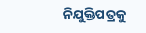ନିଯୁକ୍ତିପତ୍ରକୁ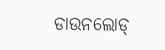ଡାଉନଲୋଡ୍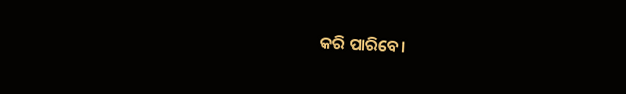କରି ପାରିବେ।